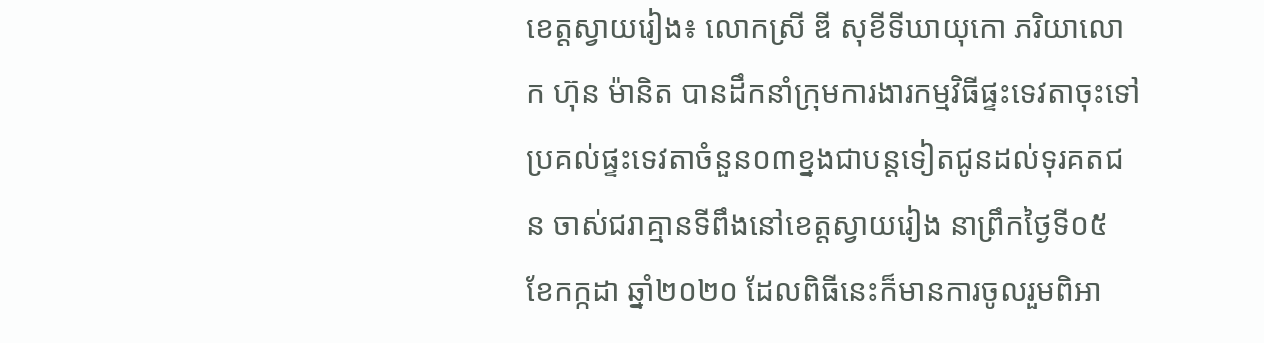ខេត្តស្វាយរៀង៖ លោកស្រី ឌី សុខីទីឃាយុកោ ភរិយាលោក ហ៊ុន ម៉ានិត បានដឹកនាំក្រុមការងារកម្មវិធីផ្ទះទេវតាចុះទៅប្រគល់ផ្ទះទេវតាចំនួន០៣ខ្នងជាបន្តទៀតជូនដល់ទុរគតជន ចាស់ជរាគ្មានទីពឹងនៅខេត្តស្វាយរៀង នាព្រឹកថ្ងៃទី០៥ ខែកក្កដា ឆ្នាំ២០២០ ដែលពិធីនេះក៏មានការចូលរួមពិអា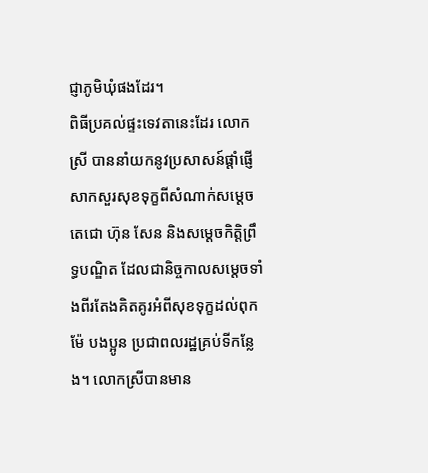ជ្ញាភូមិឃុំផងដែរ។
ពិធីប្រគល់ផ្ទះទេវតានេះដែរ លោកស្រី បាននាំយកនូវប្រសាសន៍ផ្តាំផ្ញើសាកសួរសុខទុក្ខពីសំណាក់សម្តេចតេជោ ហ៊ុន សែន និងសម្តេចកិត្តិព្រឹទ្ធបណ្ឌិត ដែលជានិច្ចកាលសម្តេចទាំងពីរតែងគិតគូរអំពីសុខទុក្ខដល់ពុកម៉ែ បងប្អូន ប្រជាពលរដ្ឋគ្រប់ទីកន្លែង។ លោកស្រីបានមាន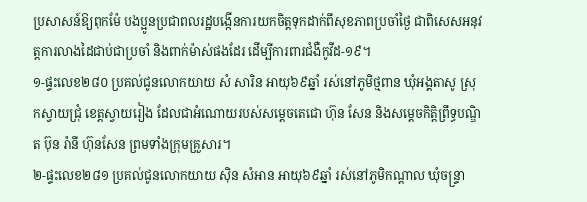ប្រសាសន៍ឱ្យពុកម៉ែ បងប្អូនប្រជាពលរដ្ឋបង្កើនការយកចិត្តទុកដាក់ពីសុខភាពប្រចាំថ្ងៃ ជាពិសេសអនុវត្តការលាងដៃជាប់ជាប្រចាំ និងពាក់ម៉ាស់ផងដែរ ដើម្បីការពារជំងឺកូវីដ-១៩។
១-ផ្ទះលេខ២៨០ ប្រគល់ជូនលោកយាយ សំ សារិន អាយុ៦៩ឆ្នាំ រស់នៅភូមិថ្មពាន ឃុំអង្គតាសូ ស្រុកស្វាយជ្រុំ ខេត្តស្វាយរៀង ដែលជាអំណោយរបស់សម្តេចតេជោ ហ៊ុន សែន និងសម្តេចកិត្តិព្រឹទ្ធបណ្ឌិត ប៊ុន រ៉ានី ហ៊ុនសែន ព្រមទាំងក្រុមគ្រួសារ។
២-ផ្ទះលេខ២៨១ ប្រគល់ជូនលោកយាយ សុិន សំអាន អាយុ៦៩ឆ្នាំ រស់នៅភូមិកណ្តាល ឃុំចន្ទ្រា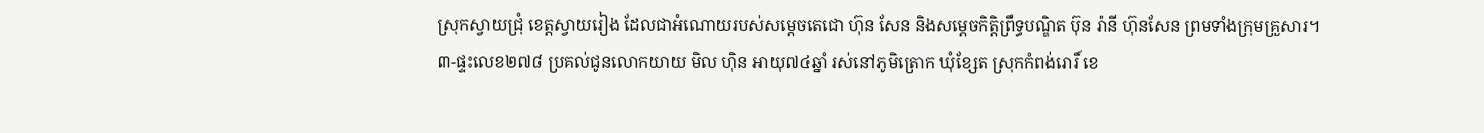ស្រុកស្វាយជ្រុំ ខេត្តស្វាយរៀង ដែលជាអំណោយរបស់សម្តេចតេជោ ហ៊ុន សែន និងសម្តេចកិត្តិព្រឹទ្ធបណ្ឌិត ប៊ុន រ៉ានី ហ៊ុនសែន ព្រមទាំងក្រុមគ្រួសារ។
៣-ផ្ទះលេខ២៧៨ ប្រគល់ជូនលោកយាយ មិល ហុិន អាយុ៧៤ឆ្នាំ រស់នៅភូមិត្រោក ឃុំខ្សែត ស្រុកកំពង់រោរិ៍ ខេ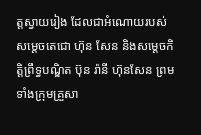ត្តស្វាយរៀង ដែលជាអំណោយរបស់សម្តេចតេជោ ហ៊ុន សែន និងសម្តេចកិត្តិព្រឹទ្ធបណ្ឌិត ប៊ុន រ៉ានី ហ៊ុនសែន ព្រមទាំងក្រុមគ្រួសា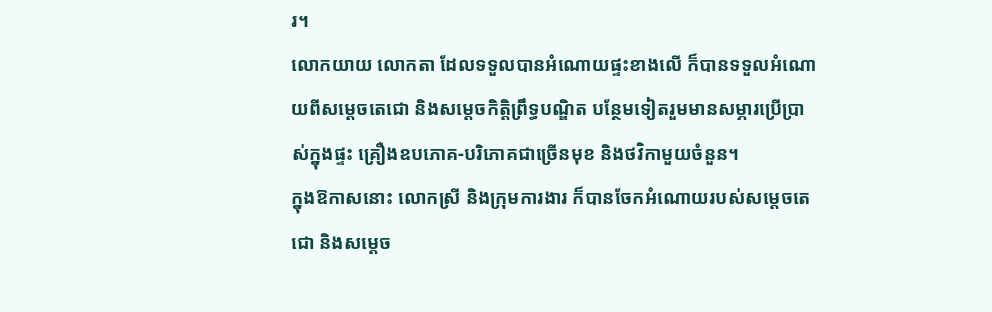រ។
លោកយាយ លោកតា ដែលទទួលបានអំណោយផ្ទះខាងលើ ក៏បានទទួលអំណោយពីសម្តេចតេជោ និងសម្តេចកិត្តិព្រឹទ្ធបណ្ឌិត បន្ថែមទៀតរួមមានសម្ភារប្រើប្រាស់ក្នុងផ្ទះ គ្រឿងឧបភោគ-បរិភោគជាច្រើនមុខ និងថវិកាមួយចំនួន។
ក្នុងឱកាសនោះ លោកស្រី និងក្រុមការងារ ក៏បានចែកអំណោយរបស់សម្តេចតេជោ និងសម្តេច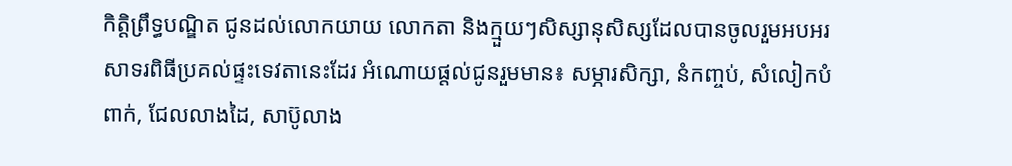កិត្តិព្រឹទ្ធបណ្ឌិត ជូនដល់លោកយាយ លោកតា និងក្មួយៗសិស្សានុសិស្សដែលបានចូលរួមអបអរសាទរពិធីប្រគល់ផ្ទះទេវតានេះដែរ អំណោយផ្តល់ជូនរួមមាន៖ សម្ភារសិក្សា, នំកញ្ចប់, សំលៀកបំពាក់, ជែលលាងដៃ, សាប៊ូលាង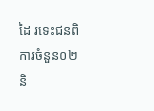ដៃ រទេះជនពិការចំនួន០២ និ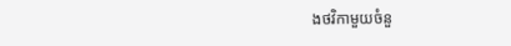ងថវិកាមួយចំនួ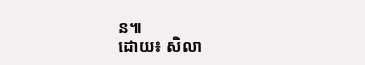ន៕
ដោយ៖ សិលា